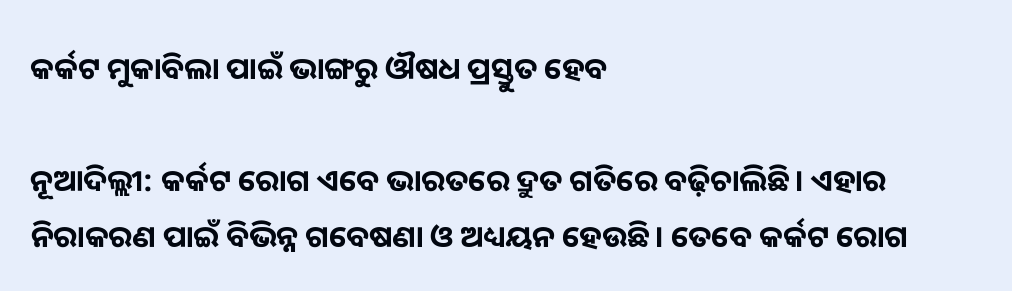କର୍କଟ ମୁକାବିଲା ପାଇଁ ଭାଙ୍ଗରୁ ଔଷଧ ପ୍ରସ୍ତୁତ ହେବ

ନୂଆଦିଲ୍ଲୀ: କର୍କଟ ରୋଗ ଏବେ ଭାରତରେ ଦ୍ରୁତ ଗତିରେ ବଢ଼ିଚାଲିଛି। ଏହାର ନିରାକରଣ ପାଇଁ ବିଭିନ୍ନ ଗବେଷଣା ଓ ଅଧ୍ୟୟନ ହେଉଛି। ତେବେ କର୍କଟ ରୋଗ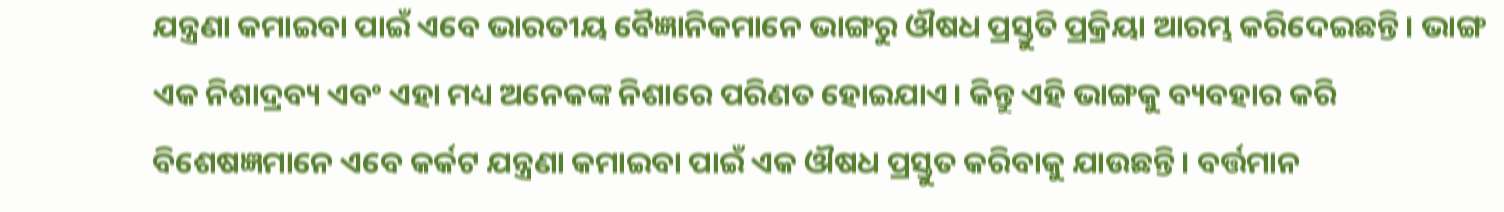ଯନ୍ତ୍ରଣା କମାଇବା ପାଇଁ ଏବେ ଭାରତୀୟ ବୈଜ୍ଞାନିକମାନେ ଭାଙ୍ଗରୁ ଔଷଧ ପ୍ରସ୍ତୁତି ପ୍ରକ୍ରିୟା ଆରମ୍ଭ କରିଦେଇଛନ୍ତି। ଭାଙ୍ଗ ଏକ ନିଶାଦ୍ରବ୍ୟ ଏବଂ ଏହା ମଧ୍ୟ ଅନେକଙ୍କ ନିଶାରେ ପରିଣତ ହୋଇଯାଏ। କିନ୍ତୁ ଏହି ଭାଙ୍ଗକୁ ବ୍ୟବହାର କରି ବିଶେଷଜ୍ଞମାନେ ଏବେ କର୍କଟ ଯନ୍ତ୍ରଣା କମାଇବା ପାଇଁ ଏକ ଔଷଧ ପ୍ରସ୍ତୁତ କରିବାକୁ ଯାଉଛନ୍ତି। ବର୍ତ୍ତମାନ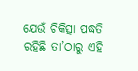ଯେଉଁ ଚିକିତ୍ସା ପଦ୍ଧତି ରହିଛି ତା’ଠାରୁ ଏହି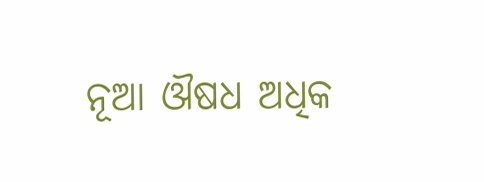ନୂଆ ଔଷଧ ଅଧିକ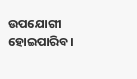ଉପଯୋଗୀ ହୋଇପାରିବ।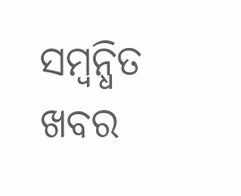ସମ୍ବନ୍ଧିତ ଖବର